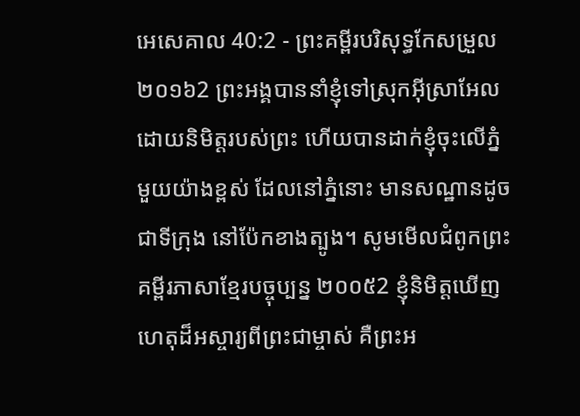អេសេគាល 40:2 - ព្រះគម្ពីរបរិសុទ្ធកែសម្រួល ២០១៦2 ព្រះអង្គបាននាំខ្ញុំទៅស្រុកអ៊ីស្រាអែល ដោយនិមិត្តរបស់ព្រះ ហើយបានដាក់ខ្ញុំចុះលើភ្នំមួយយ៉ាងខ្ពស់ ដែលនៅភ្នំនោះ មានសណ្ឋានដូចជាទីក្រុង នៅប៉ែកខាងត្បូង។ សូមមើលជំពូកព្រះគម្ពីរភាសាខ្មែរបច្ចុប្បន្ន ២០០៥2 ខ្ញុំនិមិត្តឃើញហេតុដ៏អស្ចារ្យពីព្រះជាម្ចាស់ គឺព្រះអ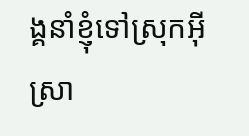ង្គនាំខ្ញុំទៅស្រុកអ៊ីស្រា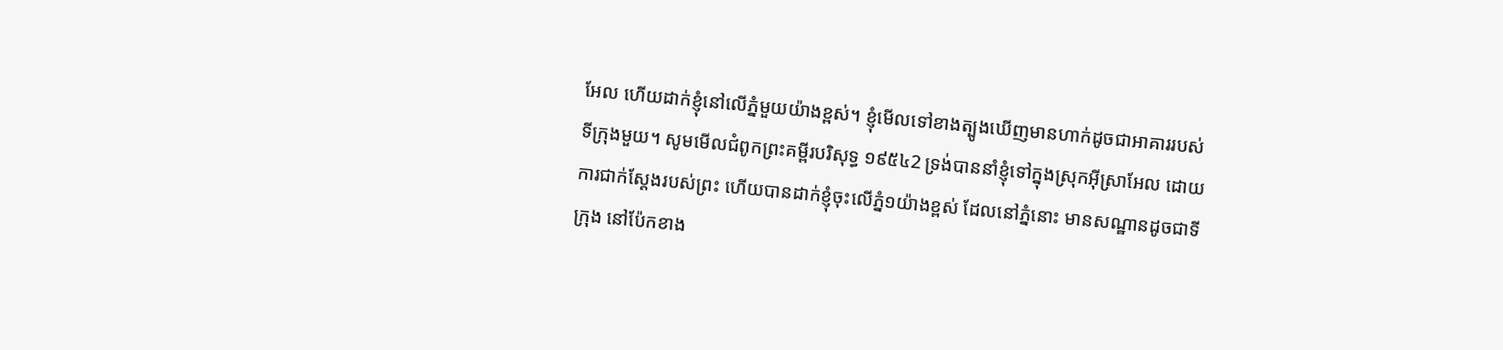អែល ហើយដាក់ខ្ញុំនៅលើភ្នំមួយយ៉ាងខ្ពស់។ ខ្ញុំមើលទៅខាងត្បូងឃើញមានហាក់ដូចជាអាគាររបស់ទីក្រុងមួយ។ សូមមើលជំពូកព្រះគម្ពីរបរិសុទ្ធ ១៩៥៤2 ទ្រង់បាននាំខ្ញុំទៅក្នុងស្រុកអ៊ីស្រាអែល ដោយការជាក់ស្តែងរបស់ព្រះ ហើយបានដាក់ខ្ញុំចុះលើភ្នំ១យ៉ាងខ្ពស់ ដែលនៅភ្នំនោះ មានសណ្ឋានដូចជាទីក្រុង នៅប៉ែកខាង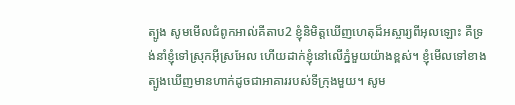ត្បូង សូមមើលជំពូកអាល់គីតាប2 ខ្ញុំនិមិត្តឃើញហេតុដ៏អស្ចារ្យពីអុលឡោះ គឺទ្រង់នាំខ្ញុំទៅស្រុកអ៊ីស្រអែល ហើយដាក់ខ្ញុំនៅលើភ្នំមួយយ៉ាងខ្ពស់។ ខ្ញុំមើលទៅខាងត្បូងឃើញមានហាក់ដូចជាអាគាររបស់ទីក្រុងមួយ។ សូម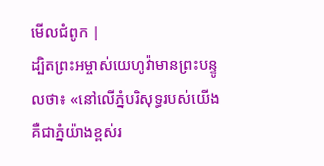មើលជំពូក |
ដ្បិតព្រះអម្ចាស់យេហូវ៉ាមានព្រះបន្ទូលថា៖ «នៅលើភ្នំបរិសុទ្ធរបស់យើង គឺជាភ្នំយ៉ាងខ្ពស់រ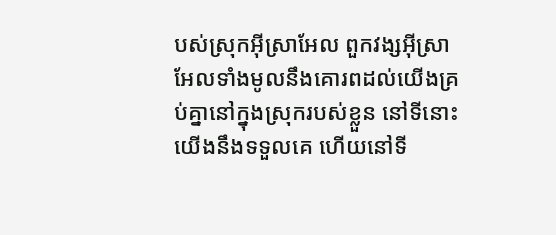បស់ស្រុកអ៊ីស្រាអែល ពួកវង្សអ៊ីស្រាអែលទាំងមូលនឹងគោរពដល់យើងគ្រប់គ្នានៅក្នុងស្រុករបស់ខ្លួន នៅទីនោះយើងនឹងទទួលគេ ហើយនៅទី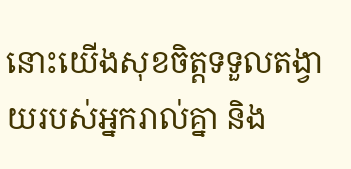នោះយើងសុខចិត្តទទួលតង្វាយរបស់អ្នករាល់គ្នា និង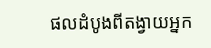ផលដំបូងពីតង្វាយអ្នក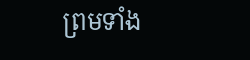ព្រមទាំង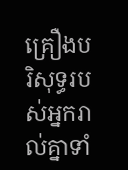គ្រឿងបរិសុទ្ធរបស់អ្នករាល់គ្នាទាំ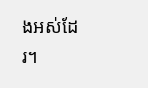ងអស់ដែរ។